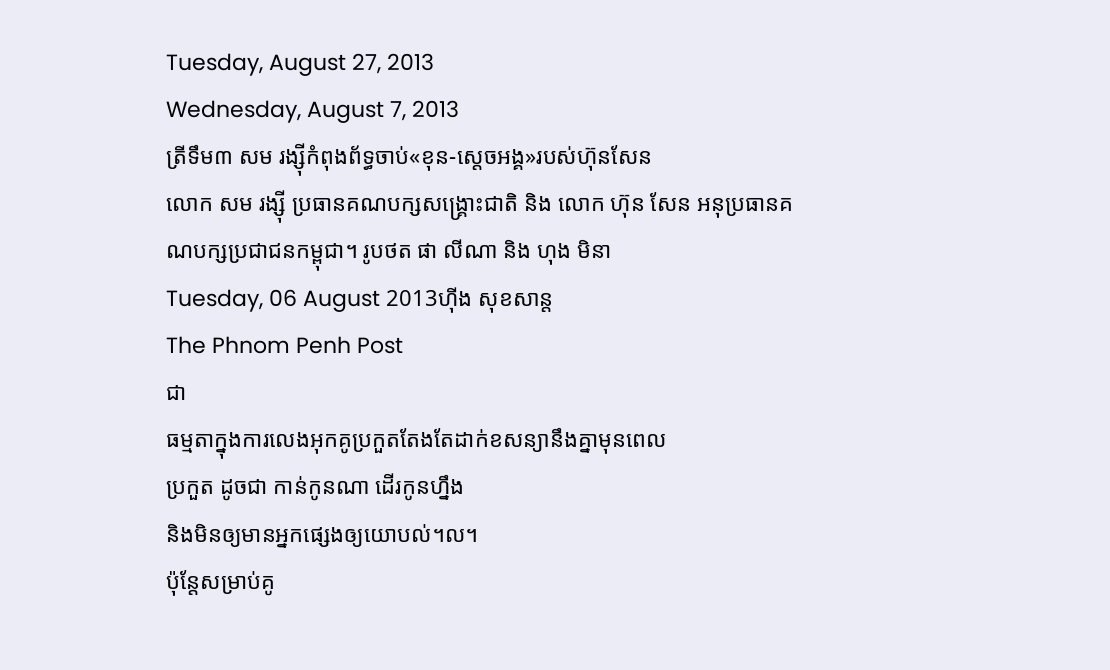Tuesday, August 27, 2013
Wednesday, August 7, 2013
ត្រីទឹម៣ សម រង្ស៊ីកំពុងព័ទ្ធចាប់«ខុន-ស្តេចអង្គ»របស់ហ៊ុនសែន
លោក សម រង្ស៊ី ប្រធានគណបក្សសង្គ្រោះជាតិ និង លោក ហ៊ុន សែន អនុប្រធានគណបក្សប្រជាជនកម្ពុជា។ រូបថត ផា លីណា និង ហុង មិនា
Tuesday, 06 August 2013ហ៊ីង សុខសាន្ត
The Phnom Penh Post
ជា
ធម្មតាក្នុងការលេងអុកគូប្រកួតតែងតែដាក់ខសន្យានឹងគ្នាមុនពេល
ប្រកួត ដូចជា កាន់កូនណា ដើរកូនហ្នឹង
និងមិនឲ្យមានអ្នកផ្សេងឲ្យយោបល់។ល។
ប៉ុន្តែសម្រាប់គូ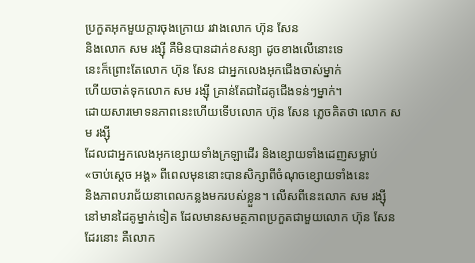ប្រកួតអុកមួយក្តារចុងក្រោយ រវាងលោក ហ៊ុន សែន
និងលោក សម រង្ស៊ី គឺមិនបានដាក់ខសន្យា ដូចខាងលើនោះទេ
នេះក៏ព្រោះតែលោក ហ៊ុន សែន ជាអ្នកលេងអុកជើងចាស់ម្នាក់
ហើយចាត់ទុកលោក សម រង្ស៊ី គ្រាន់តែជាដៃគូជើងទន់ៗម្នាក់។
ដោយសារមោទនភាពនេះហើយទើបលោក ហ៊ុន សែន ភ្លេចគិតថា លោក សម រង្ស៊ី
ដែលជាអ្នកលេងអុកខ្សោយទាំងក្រឡាដើរ និងខ្សោយទាំងដេញសម្លាប់
«ចាប់ស្តេច អង្គ» ពីពេលមុននោះបានសិក្សាពីចំណុចខ្សោយទាំងនេះ
និងភាពបរាជ័យនាពេលកន្លងមករបស់ខ្លួន។ លើសពីនេះលោក សម រង្ស៊ី
នៅមានដៃគូម្នាក់ទៀត ដែលមានសមត្ថភាពប្រកួតជាមួយលោក ហ៊ុន សែន
ដែរនោះ គឺលោក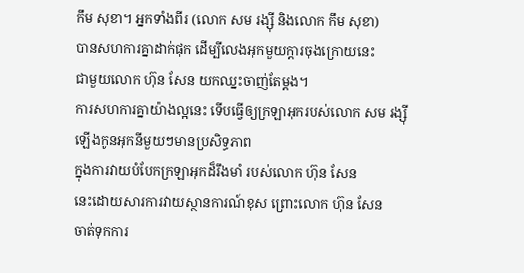កឹម សុខា។ អ្នកទាំងពីរ (លោក សម រង្ស៊ី និងលោក កឹម សុខា)
បានសហការគ្នាដាក់ផុក ដើម្បីលេងអុកមួយក្តារចុងក្រោយនេះ
ជាមួយលោក ហ៊ុន សែន យកឈ្នះចាញ់តែម្តង។
ការសហការគ្នាយ៉ាងល្អនេះ ទើបធ្វើឲ្យក្រឡាអុករបស់លោក សម រង្ស៊ី
ឡើងកូនអុកនីមួយៗមានប្រសិទ្ធភាព
ក្នុងការវាយបំបែកក្រឡាអុកដ៏រឹងមាំ របស់លោក ហ៊ុន សែន
នេះដោយសារការវាយស្ថានការណ៍ខុស ព្រោះលោក ហ៊ុន សែន
ចាត់ទុកការ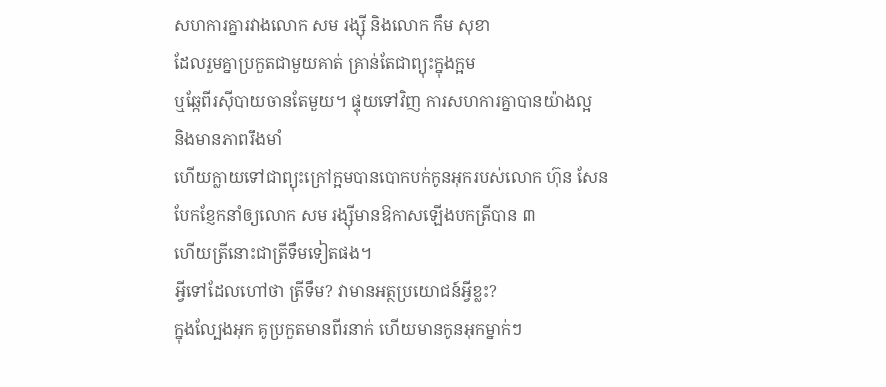សហការគ្នារវាងលោក សម រង្ស៊ី និងលោក កឹម សុខា
ដែលរួមគ្នាប្រកួតជាមួយគាត់ គ្រាន់តែជាព្យុះក្នុងក្អម
ឬឆ្កែពីរស៊ីបាយចានតែមួយ។ ផ្ទុយទៅវិញ ការសហការគ្នាបានយ៉ាងល្អ
និងមានភាពរឹងមាំ
ហើយក្លាយទៅជាព្យុះក្រៅក្អមបានបោកបក់កូនអុករបស់លោក ហ៊ុន សែន
បែកខ្ញែកនាំឲ្យលោក សម រង្ស៊ីមានឱកាសឡើងបកត្រីបាន ៣
ហើយត្រីនោះជាត្រីទឹមទៀតផង។
អ្វីទៅដែលហៅថា ត្រីទឹម? វាមានអត្ថប្រយោជន៍អ្វីខ្លះ?
ក្នុងល្បែងអុក គូប្រកួតមានពីរនាក់ ហើយមានកូនអុកម្នាក់ៗ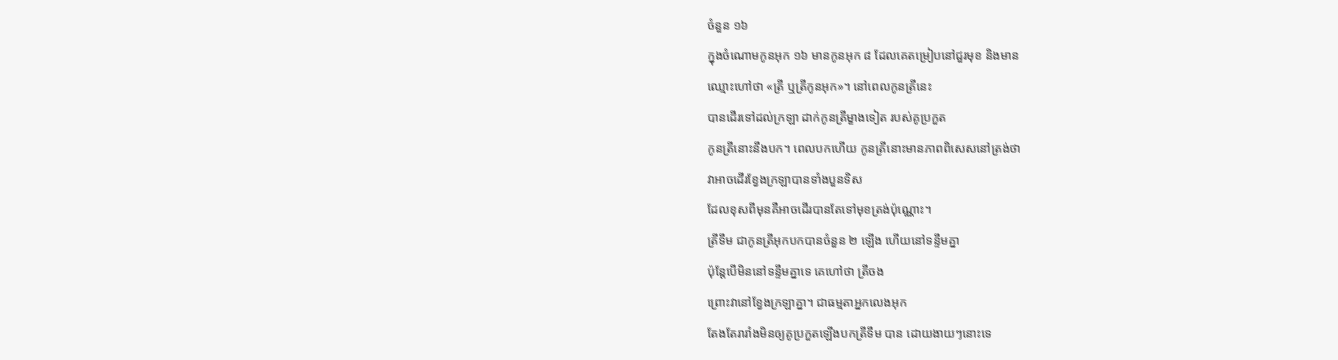ចំនួន ១៦
ក្នុងចំណោមកូនអុក ១៦ មានកូនអុក ៨ ដែលគេតម្រៀបនៅជួរមុខ និងមាន
ឈ្មោះហៅថា «ត្រី ឬត្រីកូនអុក»។ នៅពេលកូនត្រីនេះ
បានដើរទៅដល់ក្រឡា ដាក់កូនត្រីម្ខាងទៀត របស់គូប្រកួត
កូនត្រីនោះនឹងបក។ ពេលបកហើយ កូនត្រីនោះមានភាពពិសេសនៅត្រង់ថា
វាអាចដើរខ្វែងក្រឡាបានទាំងបួនទិស
ដែលខុសពីមុនគឺអាចដើរបានតែទៅមុខត្រង់ប៉ុណ្ណោះ។
ត្រីទឹម ជាកូនត្រីអុកបកបានចំនួន ២ ឡើង ហើយនៅទន្ទឹមគ្នា
ប៉ុន្តែបើមិននៅទន្ទឹមគ្នាទេ គេហៅថា ត្រីចង
ព្រោះវានៅខ្វែងក្រឡាគ្នា។ ជាធម្មតាអ្នកលេងអុក
តែងតែរារាំងមិនឲ្យគូប្រកួតឡើងបកត្រីទឹម បាន ដោយងាយៗនោះទេ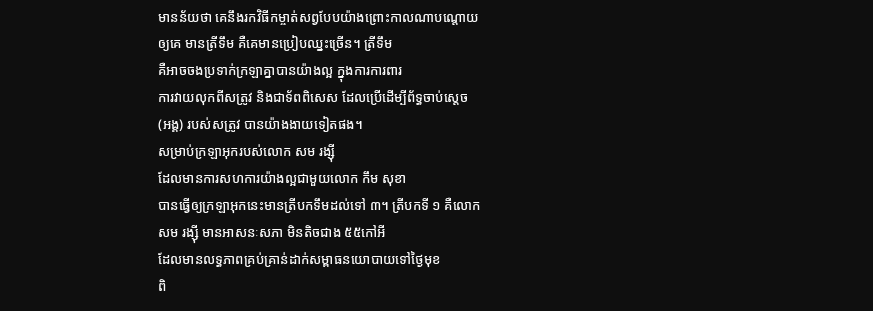មានន័យថា គេនឹងរកវិធីកម្ចាត់សព្វបែបយ៉ាងព្រោះកាលណាបណ្តោយ
ឲ្យគេ មានត្រីទឹម គឺគេមានប្រៀបឈ្នះច្រើន។ ត្រីទឹម
គឺអាចចងប្រទាក់ក្រឡាគ្នាបានយ៉ាងល្អ ក្នុងការការពារ
ការវាយលុកពីសត្រូវ និងជាទ័ពពិសេស ដែលប្រើដើម្បីព័ទ្ធចាប់ស្តេច
(អង្គ) របស់សត្រូវ បានយ៉ាងងាយទៀតផង។
សម្រាប់ក្រឡាអុករបស់លោក សម រង្ស៊ី
ដែលមានការសហការយ៉ាងល្អជាមួយលោក កឹម សុខា
បានធ្វើឲ្យក្រឡាអុកនេះមានត្រីបកទឹមដល់ទៅ ៣។ ត្រីបកទី ១ គឺលោក
សម រង្ស៊ី មានអាសនៈសភា មិនតិចជាង ៥៥កៅអី
ដែលមានលទ្ធភាពគ្រប់គ្រាន់ដាក់សម្ពាធនយោបាយទៅថ្ងៃមុខ
ពិ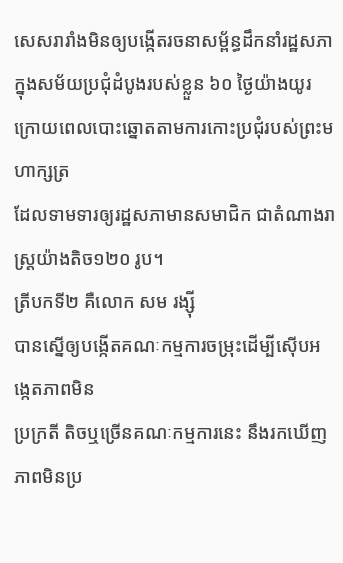សេសរារាំងមិនឲ្យបង្កើតរចនាសម្ព័ន្ធដឹកនាំរដ្ឋសភា
ក្នុងសម័យប្រជុំដំបូងរបស់ខ្លួន ៦០ ថ្ងៃយ៉ាងយូរ
ក្រោយពេលបោះឆ្នោតតាមការកោះប្រជុំរបស់ព្រះមហាក្សត្រ
ដែលទាមទារឲ្យរដ្ឋសភាមានសមាជិក ជាតំណាងរាស្ត្រយ៉ាងតិច១២០ រូប។
ត្រីបកទី២ គឺលោក សម រង្ស៊ី
បានស្នើឲ្យបង្កើតគណៈកម្មការចម្រុះដើម្បីស៊ើបអង្កេតភាពមិន
ប្រក្រតី តិចឬច្រើនគណៈកម្មការនេះ នឹងរកឃើញភាពមិនប្រ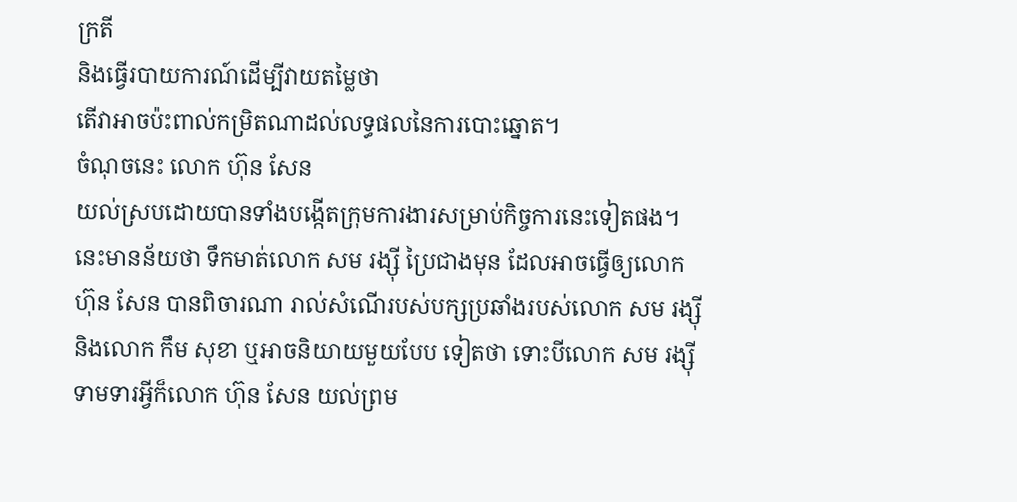ក្រតី
និងធ្វើរបាយការណ៍ដើម្បីវាយតម្លៃថា
តើវាអាចប៉ះពាល់កម្រិតណាដល់លទ្ធផលនៃការបោះឆ្នោត។
ចំណុចនេះ លោក ហ៊ុន សែន
យល់ស្របដោយបានទាំងបង្កើតក្រុមការងារសម្រាប់កិច្ចការនេះទៀតផង។
នេះមានន័យថា ទឹកមាត់លោក សម រង្ស៊ី ប្រៃជាងមុន ដែលអាចធ្វើឲ្យលោក
ហ៊ុន សែន បានពិចារណា រាល់សំណើរបស់បក្សប្រឆាំងរបស់លោក សម រង្ស៊ី
និងលោក កឹម សុខា ឬអាចនិយាយមួយបែប ទៀតថា ទោះបីលោក សម រង្ស៊ី
ទាមទារអ្វីក៏លោក ហ៊ុន សែន យល់ព្រម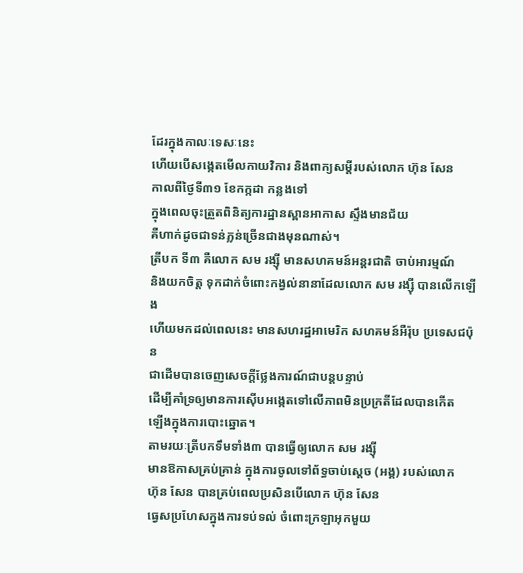ដែរក្នុងកាលៈទេសៈនេះ
ហើយបើសង្កេតមើលកាយវិការ និងពាក្យសម្ដីរបស់លោក ហ៊ុន សែន
កាលពីថ្ងៃទី៣១ ខែកក្កដា កន្លងទៅ
ក្នុងពេលចុះត្រួតពិនិត្យការដ្ឋានស្ពានអាកាស ស្ទឹងមានជ័យ
គឺហាក់ដូចជាទន់ភ្លន់ច្រើនជាងមុនណាស់។
ត្រីបក ទី៣ គឺលោក សម រង្ស៊ី មានសហគមន៍អន្តរជាតិ ចាប់អារម្មណ៍
និងយកចិត្ត ទុកដាក់ចំពោះកង្វល់នានាដែលលោក សម រង្ស៊ី បានលើកឡើង
ហើយមកដល់ពេលនេះ មានសហរដ្ឋអាមេរិក សហគមន៍អឺរ៉ុប ប្រទេសជប៉ុន
ជាដើមបានចេញសេចក្តីថ្លែងការណ៍ជាបន្តបន្ទាប់
ដើម្បីគាំទ្រឲ្យមានការស៊ើបអង្កេតទៅលើភាពមិនប្រក្រតីដែលបានកើត
ឡើងក្នុងការបោះឆ្នោត។
តាមរយៈត្រីបកទឹមទាំង៣ បានធ្វើឲ្យលោក សម រង្ស៊ី
មានឱកាសគ្រប់គ្រាន់ ក្នុងការចូលទៅព័ទ្ធចាប់ស្តេច (អង្គ) របស់លោក
ហ៊ុន សែន បានគ្រប់ពេលប្រសិនបើលោក ហ៊ុន សែន
ធ្វេសប្រហែសក្នុងការទប់ទល់ ចំពោះក្រឡាអុកមួយ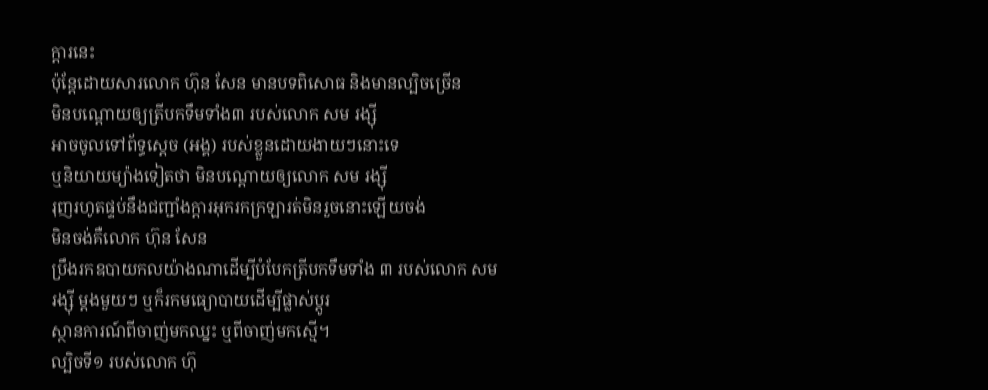ក្តារនេះ
ប៉ុន្តែដោយសារលោក ហ៊ុន សែន មានបទពិសោធ និងមានល្បិចច្រើន
មិនបណ្តោយឲ្យត្រីបកទឹមទាំង៣ របស់លោក សម រង្ស៊ី
អាចចូលទៅព័ទ្ធស្តេច (អង្គ) របស់ខ្លួនដោយងាយៗនោះទេ
ឬនិយាយម្យ៉ាងទៀតថា មិនបណ្តោយឲ្យលោក សម រង្ស៊ី
រុញរហូតផ្ទប់នឹងជញ្ជាំងក្តារអុករកក្រឡារត់មិនរួចនោះឡើយចង់
មិនចង់គឺលោក ហ៊ុន សែន
ប្រឹងរកឧបាយកលយ៉ាងណាដើម្បីបំបែកត្រីបកទឹមទាំង ៣ របស់លោក សម
រង្ស៊ី ម្តងមួយៗ ឬក៏រកមធ្យោបាយដើម្បីផ្លាស់ប្តូរ
ស្ថានការណ៍ពីចាញ់មកឈ្នះ ឬពីចាញ់មកស្មើ។
ល្បិចទី១ របស់លោក ហ៊ុ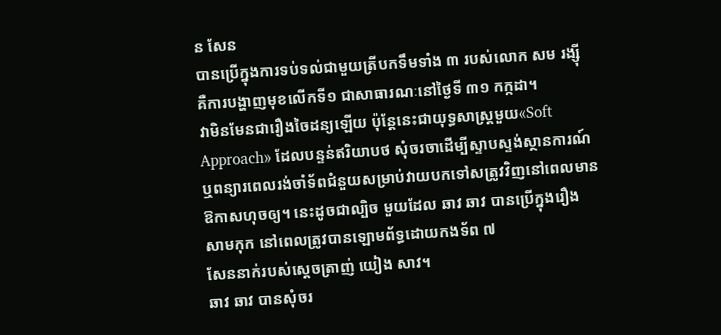ន សែន
បានប្រើក្នុងការទប់ទល់ជាមួយត្រីបកទឹមទាំង ៣ របស់លោក សម រង្ស៊ី
គឺការបង្ហាញមុខលើកទី១ ជាសាធារណៈនៅថ្ងៃទី ៣១ កក្កដា។
វាមិនមែនជារឿងចៃដន្យឡើយ ប៉ុន្តែនេះជាយុទ្ធសាស្ត្រមួយ«Soft
Approach» ដែលបន្ទន់ឥរិយាបថ សុំចរចាដើម្បីស្ទាបស្ទង់ស្ថានការណ៍
ឬពន្យារពេលរង់ចាំទ័ពជំនួយសម្រាប់វាយបកទៅសត្រូវវិញនៅពេលមាន
ឱកាសហុចឲ្យ។ នេះដូចជាល្បិច មួយដែល ឆាវ ឆាវ បានប្រើក្នុងរឿង
សាមកុក នៅពេលត្រូវបានឡោមព័ទ្ធដោយកងទ័ព ៧
សែននាក់របស់ស្តេចត្រាញ់ យៀង សាវ។
ឆាវ ឆាវ បានសុំចរ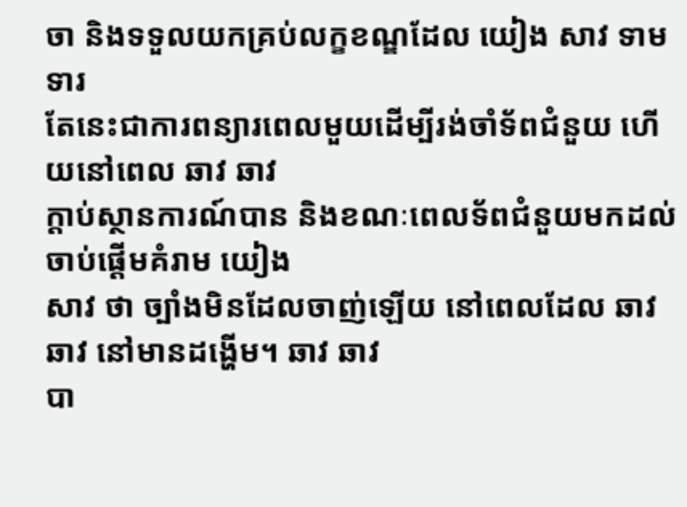ចា និងទទួលយកគ្រប់លក្ខខណ្ឌដែល យៀង សាវ ទាមទារ
តែនេះជាការពន្យារពេលមួយដើម្បីរង់ចាំទ័ពជំនួយ ហើយនៅពេល ឆាវ ឆាវ
ក្តាប់ស្ថានការណ៍បាន និងខណៈពេលទ័ពជំនួយមកដល់ ចាប់ផ្តើមគំរាម យៀង
សាវ ថា ច្បាំងមិនដែលចាញ់ឡើយ នៅពេលដែល ឆាវ ឆាវ នៅមានដង្ហើម។ ឆាវ ឆាវ
បា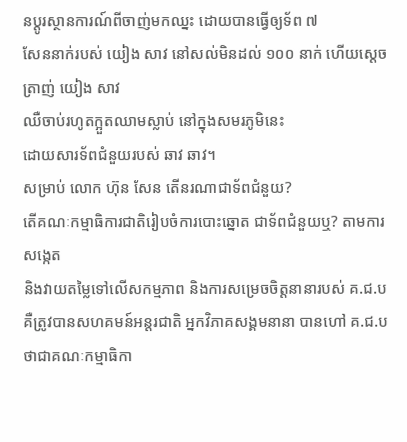នប្តូរស្ថានការណ៍ពីចាញ់មកឈ្នះ ដោយបានធ្វើឲ្យទ័ព ៧
សែននាក់របស់ យៀង សាវ នៅសល់មិនដល់ ១០០ នាក់ ហើយស្តេចត្រាញ់ យៀង សាវ
ឈឺចាប់រហូតក្អួតឈាមស្លាប់ នៅក្នុងសមរភូមិនេះ
ដោយសារទ័ពជំនួយរបស់ ឆាវ ឆាវ។
សម្រាប់ លោក ហ៊ុន សែន តើនរណាជាទ័ពជំនួយ?
តើគណៈកម្មាធិការជាតិរៀបចំការបោះឆ្នោត ជាទ័ពជំនួយឬ? តាមការសង្កេត
និងវាយតម្លៃទៅលើសកម្មភាព និងការសម្រេចចិត្តនានារបស់ គ.ជ.ប
គឺត្រូវបានសហគមន៍អន្តរជាតិ អ្នកវិភាគសង្គមនានា បានហៅ គ.ជ.ប
ថាជាគណៈកម្មាធិកា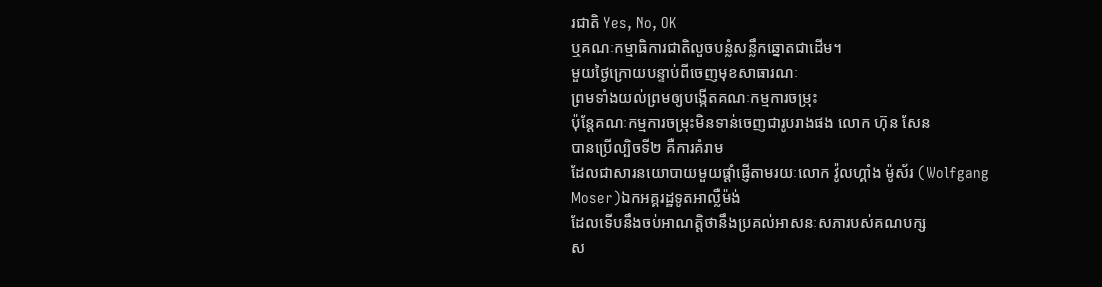រជាតិ Yes, No, OK
ឬគណៈកម្មាធិការជាតិលួចបន្លំសន្លឹកឆ្នោតជាដើម។
មួយថ្ងៃក្រោយបន្ទាប់ពីចេញមុខសាធារណៈ
ព្រមទាំងយល់ព្រមឲ្យបង្កើតគណៈកម្មការចម្រុះ
ប៉ុន្តែគណៈកម្មការចម្រុះមិនទាន់ចេញជារូបរាងផង លោក ហ៊ុន សែន
បានប្រើល្បិចទី២ គឺការគំរាម
ដែលជាសារនយោបាយមួយផ្តាំផ្ញើតាមរយៈលោក វ៉ូលហ្គាំង ម៉ូស័រ (Wolfgang
Moser)ឯកអគ្គរដ្ឋទូតអាល្លឺម៉ង់
ដែលទើបនឹងចប់អាណត្តិថានឹងប្រគល់អាសនៈសភារបស់គណបក្ស
ស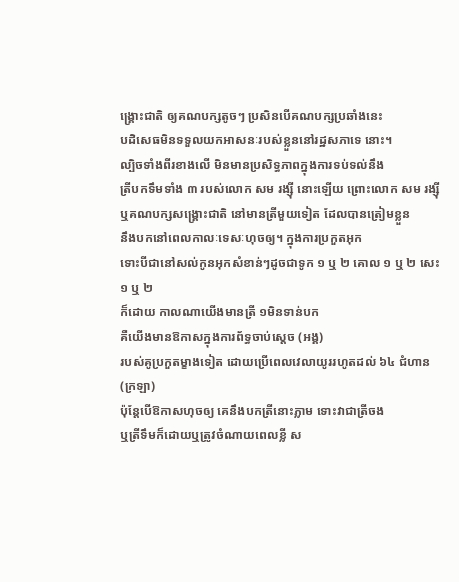ង្គ្រោះជាតិ ឲ្យគណបក្សតូចៗ ប្រសិនបើគណបក្សប្រឆាំងនេះ
បដិសេធមិនទទួលយកអាសនៈរបស់ខ្លួននៅរដ្ឋសភាទេ នោះ។
ល្បិចទាំងពីរខាងលើ មិនមានប្រសិទ្ធភាពក្នុងការទប់ទល់នឹង
ត្រីបកទឹមទាំង ៣ របស់លោក សម រង្ស៊ី នោះឡើយ ព្រោះលោក សម រង្ស៊ី
ឬគណបក្សសង្គ្រោះជាតិ នៅមានត្រីមួយទៀត ដែលបានត្រៀមខ្លួន
នឹងបកនៅពេលកាលៈទេសៈហុចឲ្យ។ ក្នុងការប្រកួតអុក
ទោះបីជានៅសល់កូនអុកសំខាន់ៗដូចជាទូក ១ ឬ ២ គោល ១ ឬ ២ សេះ ១ ឬ ២
ក៏ដោយ កាលណាយើងមានត្រី ១មិនទាន់បក
គឺយើងមានឱកាសក្នុងការព័ទ្ធចាប់ស្តេច (អង្គ)
របស់គូប្រកួតម្ខាងទៀត ដោយប្រើពេលវេលាយូររហូតដល់ ៦៤ ជំហាន (ក្រឡា)
ប៉ុន្តែបើឱកាសហុចឲ្យ គេនឹងបកត្រីនោះភ្លាម ទោះវាជាត្រីចង
ឬត្រីទឹមក៏ដោយឬត្រូវចំណាយពេលខ្លី ស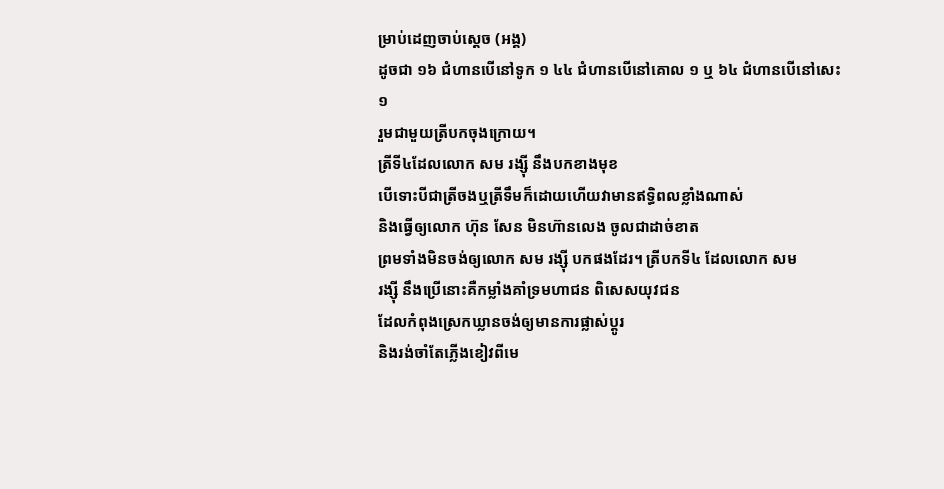ម្រាប់ដេញចាប់ស្តេច (អង្គ)
ដូចជា ១៦ ជំហានបើនៅទូក ១ ៤៤ ជំហានបើនៅគោល ១ ឬ ៦៤ ជំហានបើនៅសេះ ១
រួមជាមួយត្រីបកចុងក្រោយ។
ត្រីទី៤ដែលលោក សម រង្ស៊ី នឹងបកខាងមុខ
បើទោះបីជាត្រីចងឬត្រីទឹមក៏ដោយហើយវាមានឥទិ្ធពលខ្លាំងណាស់
និងធ្វើឲ្យលោក ហ៊ុន សែន មិនហ៊ានលេង ចូលជាដាច់ខាត
ព្រមទាំងមិនចង់ឲ្យលោក សម រង្ស៊ី បកផងដែរ។ ត្រីបកទី៤ ដែលលោក សម
រង្ស៊ី នឹងប្រើនោះគឺកម្លាំងគាំទ្រមហាជន ពិសេសយុវជន
ដែលកំពុងស្រេកឃ្លានចង់ឲ្យមានការផ្លាស់ប្តូរ
និងរង់ចាំតែភ្លើងខៀវពីមេ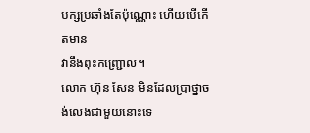បក្សប្រឆាំងតែប៉ុណ្ណោះ ហើយបើកើតមាន
វានឹងពុះកញ្ជ្រោល។
លោក ហ៊ុន សែន មិនដែលប្រាថ្នាចង់លេងជាមួយនោះទេ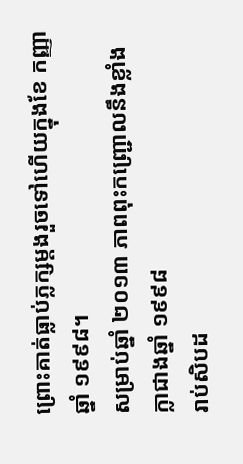ព្រោះគាត់ធ្លាប់ភ្លក្សម្តងរួចទៅហើយក្នុងខែ កញ្ញា ឆ្នាំ ១៩៩៨។
សម្រាប់ឆ្នាំ ២០១៣ ភាពពុះកញ្ជ្រោលនឹងខ្លាំងក្លាជាងឆ្នាំ ១៩៩៨
រាប់សិបដ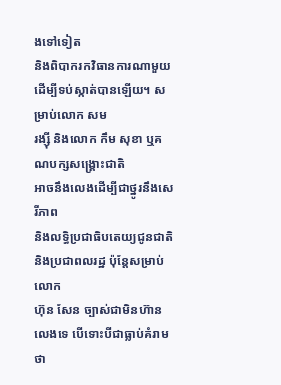ងទៅទៀត
និងពិបាករកវិធានការណាមួយដើម្បីទប់ស្កាត់បានឡើយ។ សម្រាប់លោក សម
រង្ស៊ី និងលោក កឹម សុខា ឬគណបក្សសង្គ្រោះជាតិ
អាចនឹងលេងដើម្បីជាថ្នូរនឹងសេរីភាព
និងលទ្ធិប្រជាធិបតេយ្យជូនជាតិនិងប្រជាពលរដ្ឋ ប៉ុន្តែសម្រាប់លោក
ហ៊ុន សែន ច្បាស់ជាមិនហ៊ានលេងទេ បើទោះបីជាធ្លាប់គំរាមថា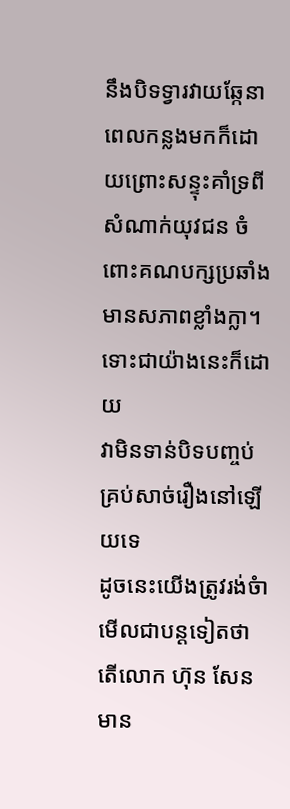នឹងបិទទ្វារវាយឆ្កែនាពេលកន្លងមកក៏ដោយព្រោះសន្ទុះគាំទ្រពី
សំណាក់យុវជន ចំពោះគណបក្សប្រឆាំងមានសភាពខ្លាំងក្លា។
ទោះជាយ៉ាងនេះក៏ដោយ
វាមិនទាន់បិទបញ្ចប់គ្រប់សាច់រឿងនៅឡើយទេ
ដូចនេះយើងត្រូវរង់ចំាមើលជាបន្តទៀតថា តើលោក ហ៊ុន សែន
មាន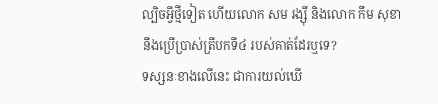ល្បិចអ្វីថ្មីទៀត ហើយលោក សម រង្ស៊ី និងលោក កឹម សុខា
នឹងប្រើប្រាស់ត្រីបកទី៤ របស់គាត់ដែរឬទេ?
ទស្សនៈខាងលើនេះ ជាការយល់ឃើ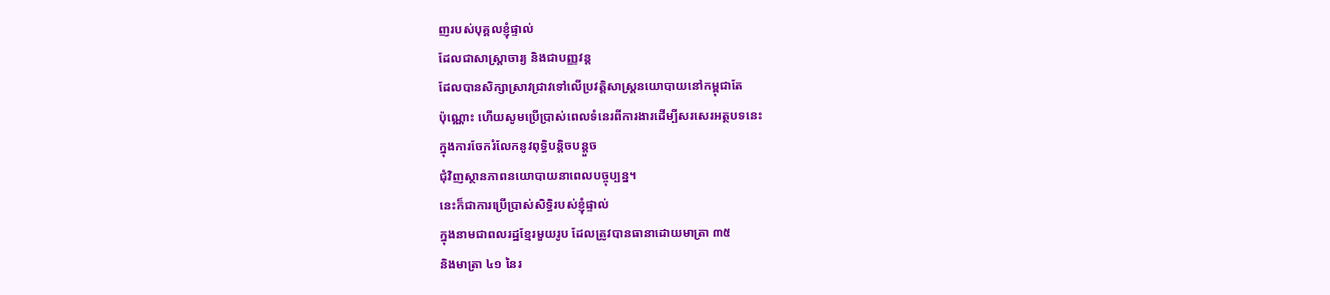ញរបស់បុគ្គលខ្ញុំផ្ទាល់
ដែលជាសាស្រ្តាចារ្យ និងជាបញ្ញវន្ត
ដែលបានសិក្សាស្រាវជ្រាវទៅលើប្រវត្តិសាស្រ្តនយោបាយនៅកម្ពុជាតែ
ប៉ុណ្ណោះ ហើយសូមប្រើប្រាស់ពេលទំនេរពីការងារដើម្បីសរសេរអត្ថបទនេះ
ក្នុងការចែករំលែកនូវពុទ្ធិបន្តិចបន្តួច
ជុំវិញស្ថានភាពនយោបាយនាពេលបច្ចុប្បន្ន។
នេះក៏ជាការប្រើប្រាស់សិទ្ធិរបស់ខ្ញុំផ្ទាល់
ក្នុងនាមជាពលរដ្ឋខែ្មរមួយរូប ដែលត្រូវបានធានាដោយមាត្រា ៣៥
និងមាត្រា ៤១ នៃរ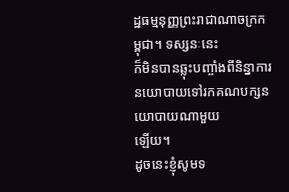ដ្ឋធម្មនុញ្ញព្រះរាជាណាចក្រកម្ពុជា។ ទស្សនៈនេះ
ក៏មិនបានឆ្លុះបញ្ចាំងពីនិន្នាការនយោបាយទៅរកគណបក្សនយោបាយណាមួយ
ឡើយ។
ដូចនេះខ្ញុំសូមទ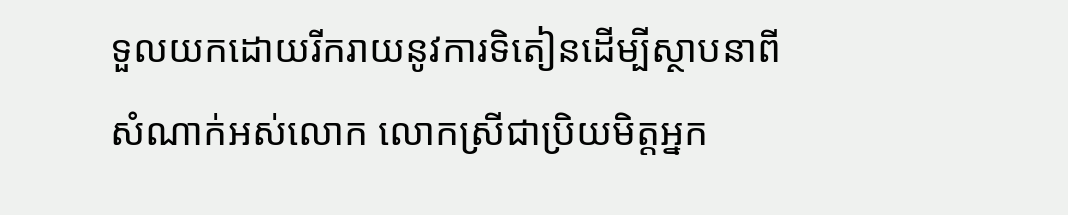ទួលយកដោយរីករាយនូវការទិតៀនដើម្បីស្ថាបនាពី
សំណាក់អស់លោក លោកស្រីជាប្រិយមិត្តអ្នក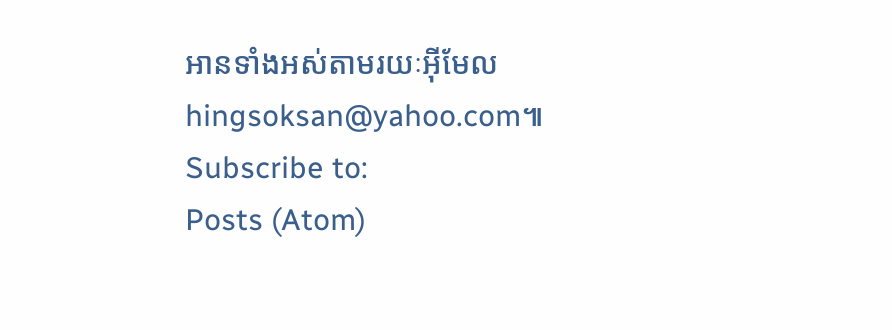អានទាំងអស់តាមរយៈអ៊ីមែល hingsoksan@yahoo.com៕
Subscribe to:
Posts (Atom)